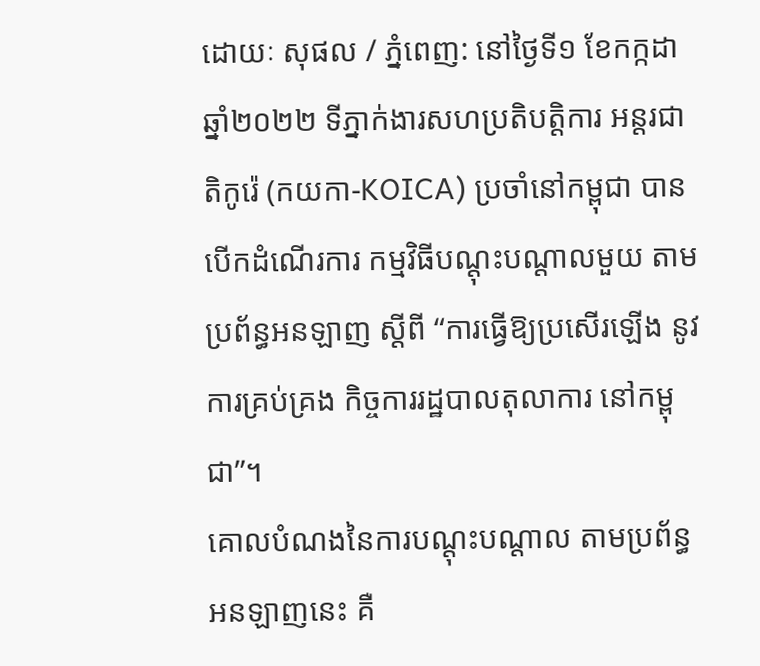ដោយៈ សុផល / ភ្នំពេញ: នៅថ្ងៃទី១ ខែកក្កដា ឆ្នាំ២០២២ ទីភ្នាក់ងារសហប្រតិបត្តិការ អន្តរជាតិកូរ៉េ (កយកា-KOICA) ប្រចាំនៅកម្ពុជា បានបើកដំណើរការ កម្មវិធីបណ្តុះបណ្តាលមួយ តាមប្រព័ន្ធអនឡាញ ស្តីពី “ការធ្វើឱ្យប្រសើរឡើង នូវការគ្រប់គ្រង កិច្ចការរដ្ឋបាលតុលាការ នៅកម្ពុជា”។
គោលបំណងនៃការបណ្តុះបណ្តាល តាមប្រព័ន្ធអនឡាញនេះ គឺ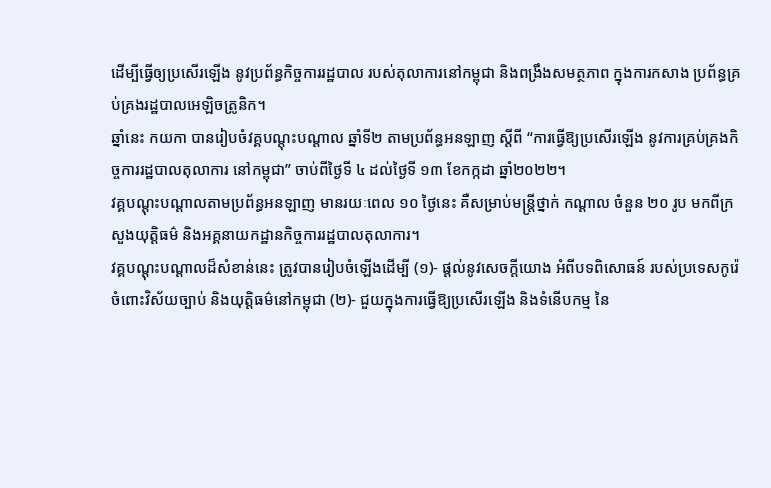ដើម្បីធ្វើឲ្យប្រសើរឡើង នូវប្រព័ន្ធកិច្ចការរដ្ឋបាល របស់តុលាការនៅកម្ពុជា និងពង្រឹងសមត្ថភាព ក្នុងការកសាង ប្រព័ន្ធគ្រប់គ្រងរដ្ឋបាលអេឡិចត្រូនិក។
ឆ្នាំនេះ កយកា បានរៀបចំវគ្គបណ្តុះបណ្តាល ឆ្នាំទី២ តាមប្រព័ន្ធអនឡាញ ស្តីពី “ការធ្វើឱ្យប្រសើរឡើង នូវការគ្រប់គ្រងកិច្ចការរដ្ឋបាលតុលាការ នៅកម្ពុជា” ចាប់ពីថ្ងៃទី ៤ ដល់ថ្ងៃទី ១៣ ខែកក្កដា ឆ្នាំ២០២២។
វគ្គបណ្តុះបណ្តាលតាមប្រព័ន្ធអនឡាញ មានរយៈពេល ១០ ថ្ងៃនេះ គឺសម្រាប់មន្ត្រីថ្នាក់ កណ្តាល ចំនួន ២០ រូប មកពីក្រសួងយុត្តិធម៌ និងអគ្គនាយកដ្ឋានកិច្ចការរដ្ឋបាលតុលាការ។
វគ្គបណ្តុះបណ្តាលដ៏សំខាន់នេះ ត្រូវបានរៀបចំឡើងដើម្បី (១)- ផ្តល់នូវសេចក្តីយោង អំពីបទពិសោធន៍ របស់ប្រទេសកូរ៉េ ចំពោះវិស័យច្បាប់ និងយុត្តិធម៌នៅកម្ពុជា (២)- ជួយក្នុងការធ្វើឱ្យប្រសើរឡើង និងទំនើបកម្ម នៃ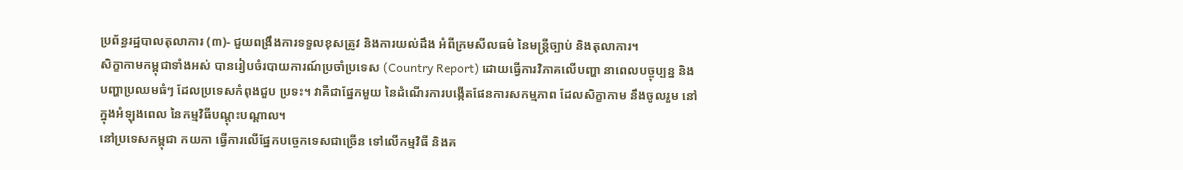ប្រព័ន្ធរដ្ឋបាលតុលាការ (៣)- ជួយពង្រឹងការទទួលខុសត្រូវ និងការយល់ដឹង អំពីក្រមសីលធម៌ នៃមន្ត្រីច្បាប់ និងតុលាការ។
សិក្ខាកាមកម្ពុជាទាំងអស់ បានរៀបចំរបាយការណ៍ប្រចាំប្រទេស (Country Report) ដោយធ្វើការវិភាគលើបញ្ហា នាពេលបច្ចុប្បន្ន និងបញ្ហាប្រឈមធំៗ ដែលប្រទេសកំពុងជួប ប្រទះ។ វាគឺជាផ្នែកមួយ នៃដំណើរការបង្កើតផែនការសកម្មភាព ដែលសិក្ខាកាម នឹងចូលរួម នៅក្នុងអំឡុងពេល នៃកម្មវិធីបណ្តុះបណ្តាល។
នៅប្រទេសកម្ពុជា កយកា ធ្វើការលើផ្នែកបច្ចេកទេសជាច្រើន ទៅលើកម្មវិធី និងគ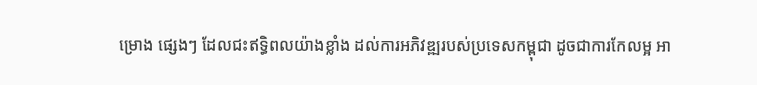ម្រោង ផ្សេងៗ ដែលជះឥទ្ធិពលយ៉ាងខ្លាំង ដល់ការអភិវឌ្ឍរបស់ប្រទេសកម្ពុជា ដូចជាការកែលម្អ អា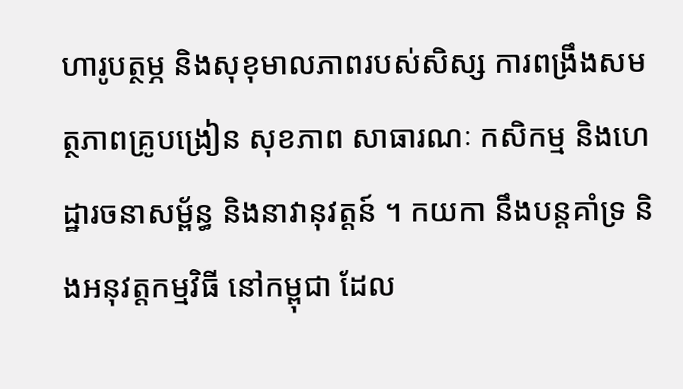ហារូបត្ថម្ភ និងសុខុមាលភាពរបស់សិស្ស ការពង្រឹងសមត្ថភាពគ្រូបង្រៀន សុខភាព សាធារណៈ កសិកម្ម និងហេដ្ឋារចនាសម្ព័ន្ធ និងនាវានុវត្តន៍ ។ កយកា នឹងបន្តគាំទ្រ និងអនុវត្តកម្មវិធី នៅកម្ពុជា ដែល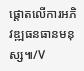ផ្តោតលើការអភិវឌ្ឍធនធានមនុស្ស៕/V